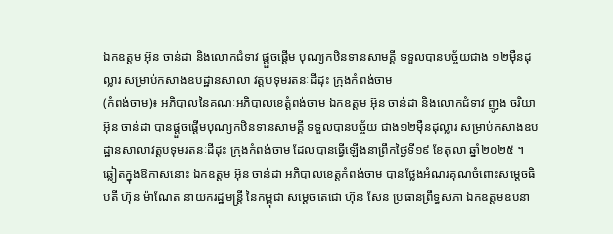ឯកឧត្តម អ៊ុន ចាន់ដា និងលោកជំទាវ ផ្តួចផ្តើម បុណ្យកឋិនទានសាមគ្គី ទទួលបានបច្ច័យជាង ១២ម៉ឺនដុល្លារ សម្រាប់កសាងឧបដ្ឋានសាលា វត្តបទុមរតនៈដីដុះ ក្រុងកំពង់ចាម
(កំពង់ចាម)៖ អភិបាលនៃគណៈអភិបាលខេត្តំពង់ចាម ឯកឧត្តម អ៊ុន ចាន់ដា និងលោកជំទាវ ញូង ចរិយា អ៊ុន ចាន់ដា បានផ្តួចផ្តើមបុណ្យកឋិនទានសាមគ្គី ទទួលបានបច្ច័យ ជាង១២ម៉ឺនដុល្លារ សម្រាប់កសាងឧបដ្ឋានសាលាវត្តបទុមរតនៈដីដុះ ក្រុងកំពង់ចាម ដែលបានធ្វេីឡេីងនាព្រឹកថ្ងៃទី១៩ ខែតុលា ឆ្នាំ២០២៥ ។
ឆ្លៀតក្នុងឱកាសនោះ ឯកឧត្ដម អ៊ុន ចាន់ដា អភិបាលខេត្តកំពង់ចាម បានថ្លែងអំណរគុណចំពោះសម្តេចធិបតី ហ៊ុន ម៉ាណែត នាយករដ្ឋមន្ត្រី នៃកម្ពុជា សម្តេចតេជោ ហ៊ុន សែន ប្រធានព្រឹទ្ធសភា ឯកឧត្តមឧបនា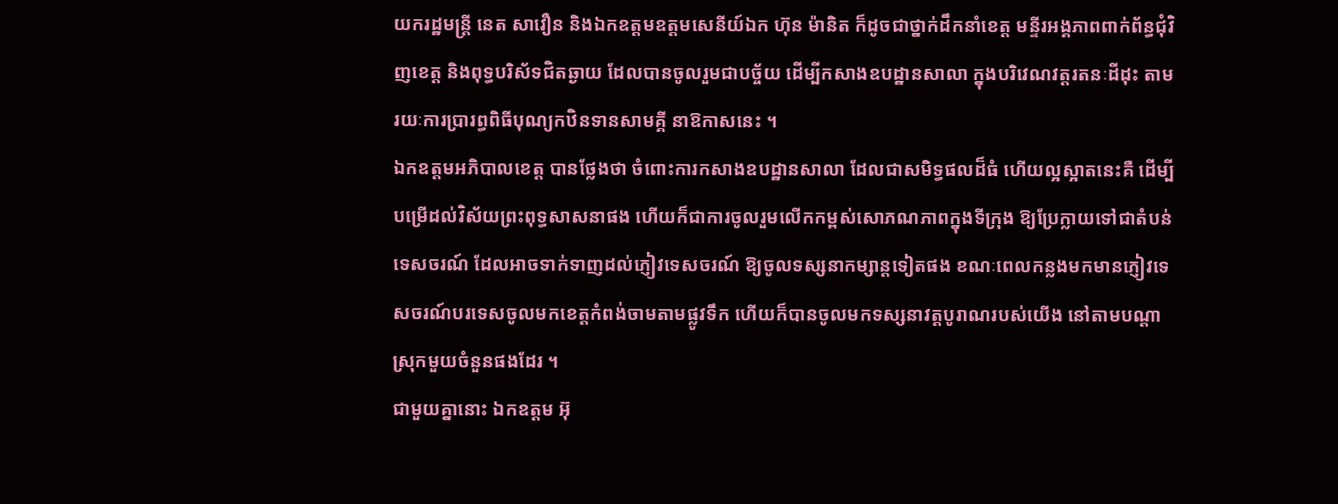យករដ្ឋមន្ត្រី នេត សាវឿន និងឯកឧត្តមឧត្តមសេនីយ៍ឯក ហ៊ុន ម៉ានិត ក៏ដូចជាថ្នាក់ដឹកនាំខេត្ត មន្ទីរអង្គភាពពាក់ព័ន្ធជុំវិញខេត្ត និងពុទ្ធបរិស័ទជិតឆ្ងាយ ដែលបានចូលរួមជាបច្ច័យ ដើម្បីកសាងឧបដ្ឋានសាលា ក្នុងបរិវេណវត្តរតនៈដីដុះ តាមរយៈការប្រារព្ធពិធីបុណ្យកឋិនទានសាមគ្គី នាឱកាសនេះ ។
ឯកឧត្ដមអភិបាលខេត្ត បានថ្លែងថា ចំពោះការកសាងឧបដ្ឋានសាលា ដែលជាសមិទ្ធផលដ៏ធំ ហើយល្អស្អាតនេះគឺ ដើម្បីបម្រើដល់វិស័យព្រះពុទ្ធសាសនាផង ហើយក៏ជាការចូលរួមលើកកម្ពស់សោភណភាពក្នុងទីក្រុង ឱ្យប្រែក្លាយទៅជាតំបន់ទេសចរណ៍ ដែលអាចទាក់ទាញដល់ភ្ញៀវទេសចរណ៍ ឱ្យចូលទស្សនាកម្សាន្តទៀតផង ខណៈពេលកន្លងមកមានភ្ញៀវទេសចរណ៍បរទេសចូលមកខេត្តកំពង់ចាមតាមផ្លូវទឹក ហើយក៏បានចូលមកទស្សនាវត្តបូរាណរបស់យើង នៅតាមបណ្ដាស្រុកមួយចំនួនផងដែរ ។
ជាមួយគ្នានោះ ឯកឧត្តម អ៊ុ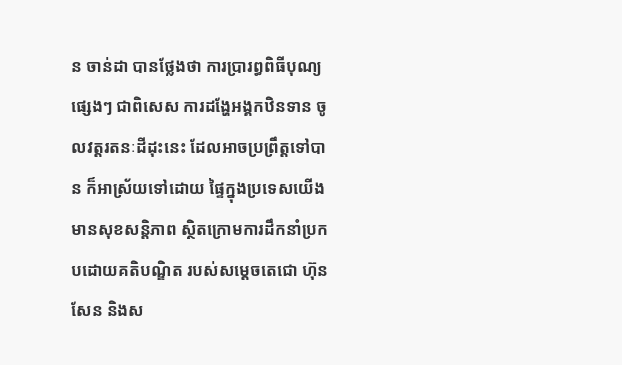ន ចាន់ដា បានថ្លែងថា ការប្រារព្ធពិធីបុណ្យផ្សេងៗ ជាពិសេស ការដង្ហែអង្គកឋិនទាន ចូលវត្តរតនៈដីដុះនេះ ដែលអាចប្រព្រឹត្តទៅបាន ក៏អាស្រ័យទៅដោយ ផ្ទៃក្នុងប្រទេសយេីង មានសុខសន្តិភាព ស្ថិតក្រោមការដឹកនាំប្រកបដោយគតិបណ្ឌិត របស់សម្តេចតេជោ ហ៊ុន សែន និងស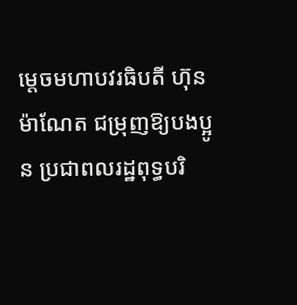ម្តេចមហាបវរធិបតី ហ៊ុន ម៉ាណែត ជម្រុញឱ្យបងប្អូន ប្រជាពលរដ្ឋពុទ្ធបរិ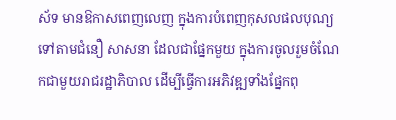ស័ទ មានឱកាសពេញលេញ ក្នុងការបំពេញកុសលផលបុណ្យ ទៅតាមជំនឿ សាសនា ដែលជាផ្នែកមួយ ក្នុងការចូលរួមចំណែកជាមួយរាជរដ្ឋាភិបាល ដេីម្បីធ្វេីការអភិវឌ្ឍទាំងផ្នែកពុ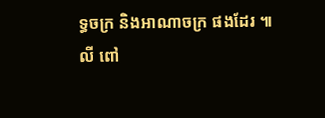ទ្ធចក្រ និងអាណាចក្រ ផងដែរ ៕
លី ពៅ